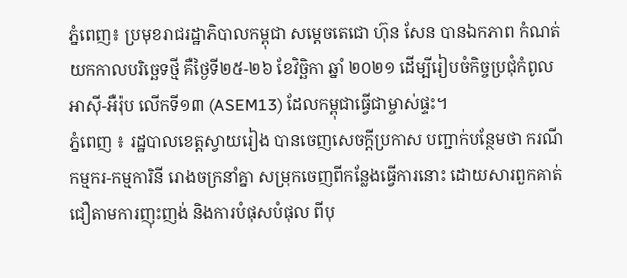ភ្នំពេញ៖ ប្រមុខរាជរដ្ឋាភិបាលកម្ពុជា សម្តេចតេជោ ហ៊ុន សែន បានឯកភាព កំណត់ យកកាលបរិច្ឆេទថ្មី គឺថ្ងៃទី២៥-២៦ ខែវិច្ឆិកា ឆ្នាំ ២០២១ ដើម្បីរៀបចំកិច្ចប្រជុំកំពូល អាស៊ី-អឺរ៉ុប លើកទី១៣ (ASEM13) ដែលកម្ពុជាធ្វើជាម្ចាស់ផ្ទះ។
ភ្នំពេញ ៖ រដ្ឋបាលខេត្តស្វាយរៀង បានចេញសេចក្តីប្រកាស បញ្ជាក់បន្ថែមថា ករណីកម្មករ-កម្មការិនី រោងចក្រនាំគ្នា សម្រុកចេញពីកន្លែងធ្វើការនោះ ដោយសារពួកគាត់ ជឿតាមការញុះញង់ និងការបំផុសបំផុល ពីបុ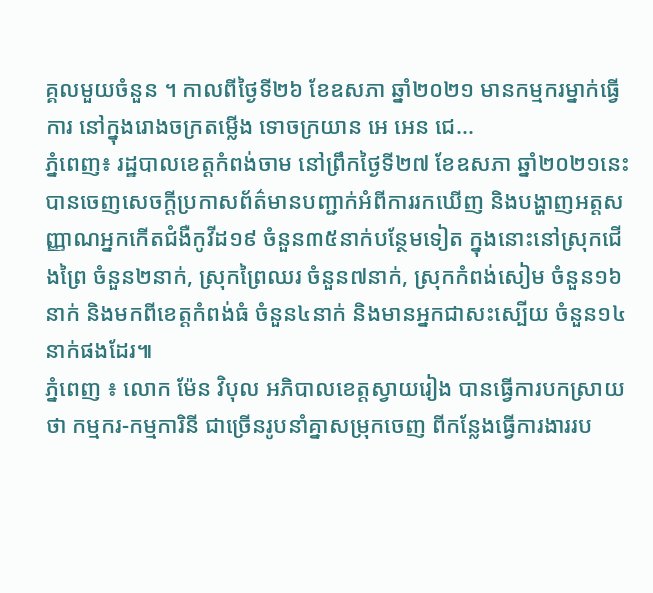គ្គលមួយចំនួន ។ កាលពីថ្ងៃទី២៦ ខែឧសភា ឆ្នាំ២០២១ មានកម្មករម្នាក់ធ្វើការ នៅក្នុងរោងចក្រតម្លើង ទោចក្រយាន អេ អេន ជេ...
ភ្នំពេញ៖ រដ្ឋបាលខេត្តកំពង់ចាម នៅព្រឹកថ្ងៃទី២៧ ខែឧសភា ឆ្នាំ២០២១នេះ បានចេញសេចក្ដីប្រកាសព័ត៌មានបញ្ជាក់អំពីការរកឃើញ និងបង្ហាញអត្ដសញ្ញាណអ្នកកើតជំងឺកូវីដ១៩ ចំនួន៣៥នាក់បន្ថែមទៀត ក្នុងនោះនៅស្រុកជើងព្រៃ ចំនួន២នាក់, ស្រុកព្រៃឈរ ចំនួន៧នាក់, ស្រុកកំពង់សៀម ចំនួន១៦នាក់ និងមកពីខេត្តកំពង់ធំ ចំនួន៤នាក់ និងមានអ្នកជាសះស្បើយ ចំនួន១៤នាក់ផងដែរ៕
ភ្នំពេញ ៖ លោក ម៉ែន វិបុល អភិបាលខេត្តស្វាយរៀង បានធ្វើការបកស្រាយថា កម្មករ-កម្មការិនី ជាច្រើនរូបនាំគ្នាសម្រុកចេញ ពីកន្លែងធ្វើការងាររប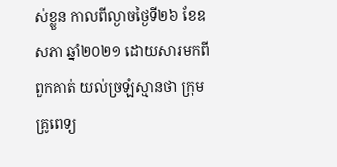ស់ខ្លួន កាលពីល្ងាចថ្ងៃទី២៦ ខែឧសភា ឆ្នាំ២០២១ ដោយសារមកពីពួកគាត់ យល់ច្រឡំស្មានថា ក្រុមគ្រូពេទ្យ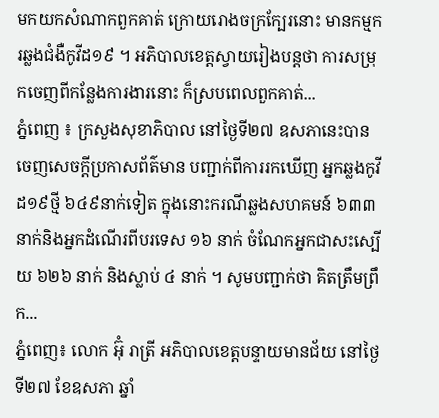មកយកសំណាកពួកគាត់ ក្រោយរោងចក្រក្បែរនោះ មានកម្មករឆ្លងជំងឺកូវីដ១៩ ។ អភិបាលខេត្តស្វាយរៀងបន្ដថា ការសម្រុកចេញពីកន្លែងការងារនោះ ក៏ស្របពេលពួកគាត់...
ភ្នំពេញ ៖ ក្រសួងសុខាភិបាល នៅថ្ងៃទី២៧ ឧសភានេះបានចេញសេចក្ដីប្រកាសព័ត៌មាន បញ្ជាក់ពីការរកឃើញ អ្នកឆ្លងកូវីដ១៩ថ្មី ៦៤៩នាក់ទៀត ក្នុងនោះករណីឆ្លងសហគមន៍ ៦៣៣ នាក់និងអ្នកដំណើរពីបរទេស ១៦ នាក់ ចំណែកអ្នកជាសះស្បើយ ៦២៦ នាក់ និងស្លាប់ ៤ នាក់ ។ សូមបញ្ជាក់ថា គិតត្រឹមព្រឹក...
ភ្នំពេញ៖ លោក អ៊ុំ រាត្រី អភិបាលខេត្តបន្ទាយមានជ័យ នៅថ្ងៃទី២៧ ខែឧសភា ឆ្នាំ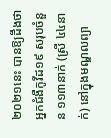២០២១នេះ បានឱ្យដឹងថា អ្នកជំងឺកូវីដ១៩ សរុបចំនួន ១១៣នាក់ (ស្រី ៤៤នាក់) នៅក្នុងមណ្ឌលព្យា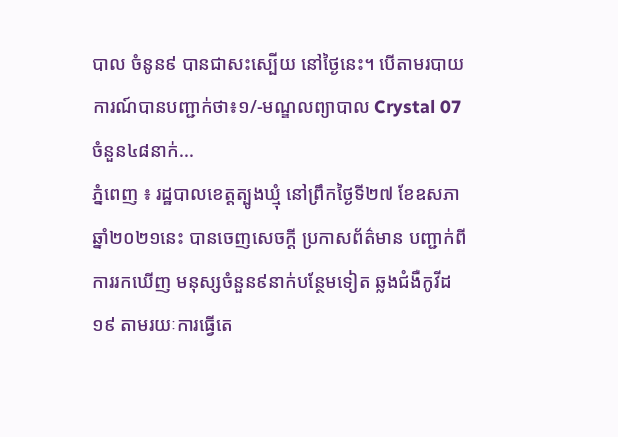បាល ចំនូន៩ បានជាសះស្បេីយ នៅថ្ងៃនេះ។ បើតាមរបាយការណ៍បានបញ្ជាក់ថា៖១/-មណ្ឌលព្យាបាល Crystal 07 ចំនួន៤៨នាក់...
ភ្នំពេញ ៖ រដ្ឋបាលខេត្តត្បូងឃ្មុំ នៅព្រឹកថ្ងៃទី២៧ ខែឧសភា ឆ្នាំ២០២១នេះ បានចេញសេចក្ដី ប្រកាសព័ត៌មាន បញ្ជាក់ពីការរកឃើញ មនុស្សចំនួន៩នាក់បន្ថែមទៀត ឆ្លងជំងឺកូវីដ១៩ តាមរយៈការធ្វើតេ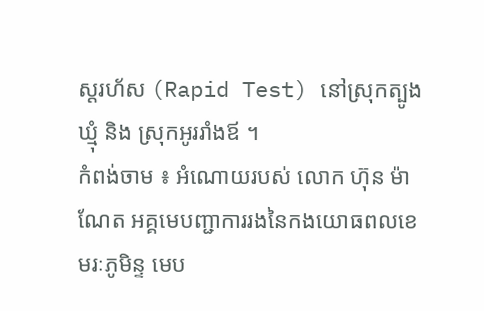ស្ដរហ័ស (Rapid Test) នៅស្រុកត្បូងឃ្មុំ និង ស្រុកអូររាំងឪ ។
កំពង់ចាម ៖ អំណោយរបស់ លោក ហ៊ុន ម៉ាណែត អគ្គមេបញ្ជាការរងនៃកងយោធពលខេមរៈភូមិន្ទ មេប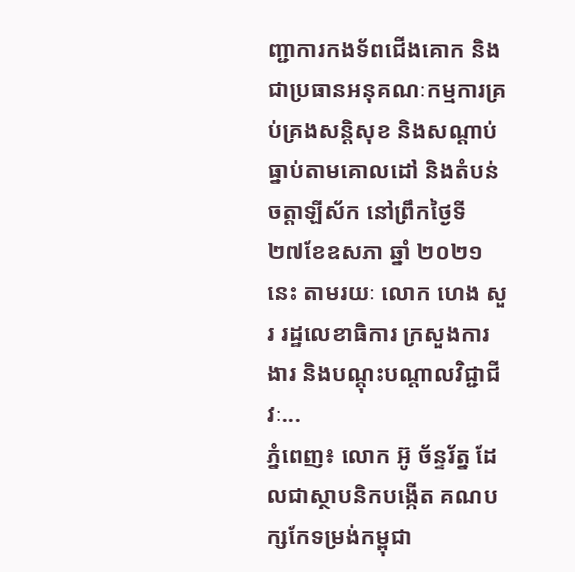ញ្ជាការកងទ័ពជើងគោក និងជាប្រធានអនុគណៈកម្មការគ្រប់គ្រងសន្តិសុខ និងសណ្ដាប់ធ្នាប់តាមគោលដៅ និងតំបន់ចត្តាឡីស័ក នៅព្រឹកថ្ងៃទី ២៧ខែឧសភា ឆ្នាំ ២០២១នេះ តាមរយៈ លោក ហេង សួរ រដ្ឋលេខាធិការ ក្រសួងការងារ និងបណ្ដុះបណ្ដាលវិជ្ជាជីវៈ...
ភ្នំពេញ៖ លោក អ៊ូ ច័ន្ទរ័ត្ន ដែលជាស្ថាបនិកបង្កើត គណបក្សកែទម្រង់កម្ពុជា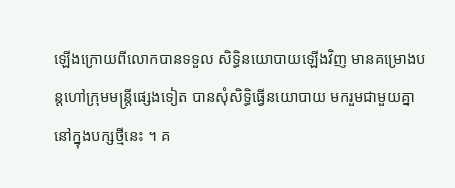ឡើងក្រោយពីលោកបានទទួល សិទ្ធិនយោបាយឡើងវិញ មានគម្រោងបន្តហៅក្រុមមន្រ្តីផ្សេងទៀត បានសុំសិទ្ធិធ្វើនយោបាយ មករួមជាមួយគ្នានៅក្នុងបក្សថ្មីនេះ ។ គ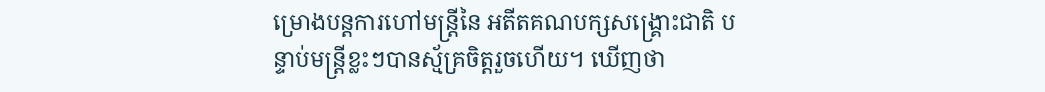ម្រោងបន្តការហៅមន្រ្តីនៃ អតីតគណបក្សសង្រ្គោះជាតិ បន្ទាប់មន្រ្តីខ្លះៗបានស្ម័គ្រចិត្តរួចហើយ។ ឃើញថា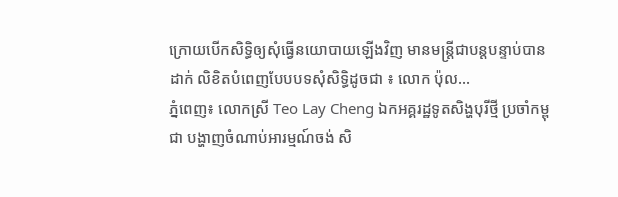ក្រោយបើកសិទ្ធិឲ្យសុំធ្វើនយោបាយឡើងវិញ មានមន្រ្តីជាបន្តបន្ទាប់បានដាក់ លិខិតបំពេញបែបបទសុំសិទ្ធិដូចជា ៖ លោក ប៉ុល...
ភ្នំពេញ៖ លោកស្រី Teo Lay Cheng ឯកអគ្គរដ្ឋទូតសិង្ហបុរីថ្មី ប្រចាំកម្ពុជា បង្ហាញចំណាប់អារម្មណ៍ចង់ សិ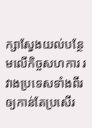ក្សាស្វែងយល់បន្ថែមលើកិច្ចសហការ រវាងប្រទេសទាំងពីរឲ្យកាន់តែប្រសើរ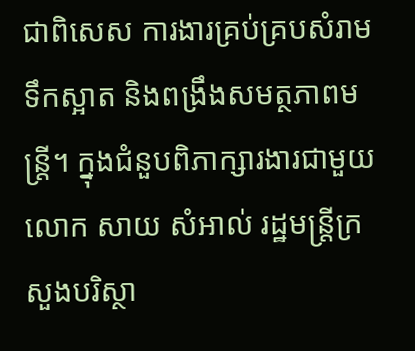ជាពិសេស ការងារគ្រប់គ្របសំរាម ទឹកស្អាត និងពង្រឹងសមត្ថភាពមន្ត្រី។ ក្នុងជំនួបពិភាក្សារងារជាមួយ លោក សាយ សំអាល់ រដ្ឋមន្រ្តីក្រសួងបរិស្ថា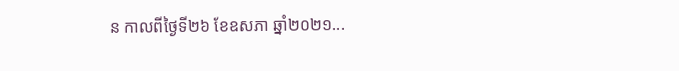ន កាលពីថ្ងៃទី២៦ ខែឧសភា ឆ្នាំ២០២១...